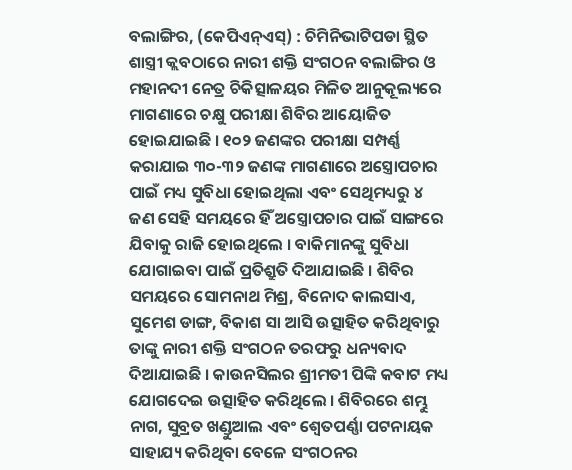ବଲାଙ୍ଗିର, (କେପିଏନ୍ଏସ୍) : ଚିମିନିଭାଟିପଡା ସ୍ଥିତ ଶାସ୍ତ୍ରୀ କ୍ଲବଠାରେ ନାରୀ ଶକ୍ତି ସଂଗଠନ ବଲାଙ୍ଗିର ଓ ମହାନଦୀ ନେତ୍ର ଚିକିତ୍ସାଳୟର ମିଳିତ ଆନୁକୂଲ୍ୟରେ ମାଗଣାରେ ଚକ୍ଷୁ ପରୀକ୍ଷା ଶିବିର ଆୟୋଜିତ ହୋଇଯାଇଛି । ୧୦୨ ଜଣଙ୍କର ପରୀକ୍ଷା ସମ୍ପର୍ଣ୍ଣ କରାଯାଇ ୩୦-୩୨ ଜଣଙ୍କ ମାଗଣାରେ ଅସ୍ତ୍ରୋପଚାର ପାଇଁ ମଧ୍ୟ ସୁବିଧା ହୋଇଥିଲା ଏବଂ ସେଥିମଧ୍ୟରୁ ୪ ଜଣ ସେହି ସମୟରେ ହିଁ ଅସ୍ତ୍ରୋପଚାର ପାଇଁ ସାଙ୍ଗରେ ଯିବାକୁ ରାଜି ହୋଇଥିଲେ । ବାକିମାନଙ୍କୁ ସୁବିଧା ଯୋଗାଇବା ପାଇଁ ପ୍ରତିଶ୍ରୁତି ଦିଆଯାଇଛି । ଶିବିର ସମୟରେ ସୋମନାଥ ମିଶ୍ର, ବିନୋଦ କାଲସାଏ, ସୁମେଶ ଡାଙ୍ଗ, ବିକାଶ ସା ଆସି ଉତ୍ସାହିତ କରିଥିବାରୁ ତାଙ୍କୁ ନାରୀ ଶକ୍ତି ସଂଗଠନ ତରଫରୁ ଧନ୍ୟବାଦ ଦିଆଯାଇଛି । କାଉନସିଲର ଶ୍ରୀମତୀ ପିଙ୍କି କବାଟ ମଧ୍ୟ ଯୋଗଦେଇ ଉତ୍ସାହିତ କରିଥିଲେ । ଶିବିରରେ ଶମ୍ଭୁ ନାଗ, ସୁବ୍ରତ ଖଣ୍ଡୁଆଲ ଏବଂ ଶ୍ୱେତପର୍ଣ୍ଣା ପଟନାୟକ ସାହାଯ୍ୟ କରିଥିବା ବେଳେ ସଂଗଠନର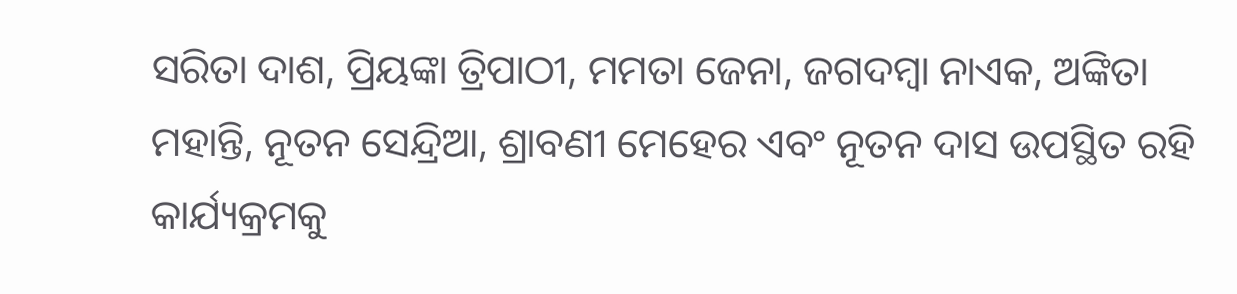ସରିତା ଦାଶ, ପ୍ରିୟଙ୍କା ତ୍ରିପାଠୀ, ମମତା ଜେନା, ଜଗଦମ୍ବା ନାଏକ, ଅଙ୍କିତା ମହାନ୍ତି, ନୂତନ ସେନ୍ଦ୍ରିଆ, ଶ୍ରାବଣୀ ମେହେର ଏବଂ ନୂତନ ଦାସ ଉପସ୍ଥିତ ରହି କାର୍ଯ୍ୟକ୍ରମକୁ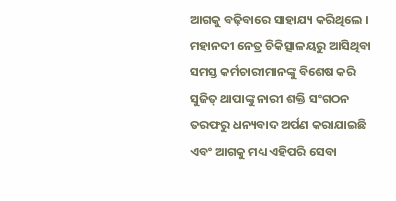ଆଗକୁ ବଢ଼ିବାରେ ସାହାଯ୍ୟ କରିଥିଲେ । ମହାନଦୀ ନେତ୍ର ଚିକିତ୍ସାଳୟରୁ ଆସିଥିବା ସମସ୍ତ କର୍ମଚାରୀମାନଙ୍କୁ ବିଶେଷ କରି ସୁଜିତ୍ ଥାପାଙ୍କୁ ନାରୀ ଶକ୍ତି ସଂଗଠନ ତରଫରୁ ଧନ୍ୟବାଦ ଅର୍ପଣ କରାଯାଇଛି ଏବଂ ଆଗକୁ ମଧ୍ୟ ଏହିପରି ସେବା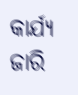କାର୍ଯ୍ୟ ଜାରି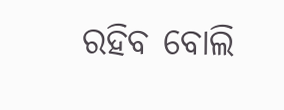ରହିବ ବୋଲି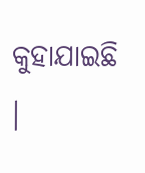କୁହାଯାଇଛି ।